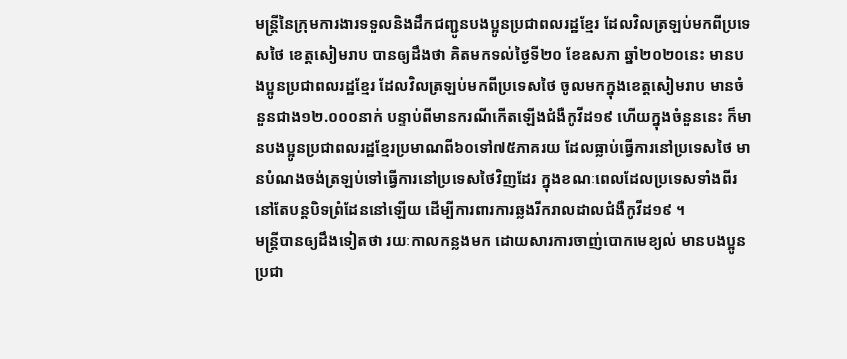មន្ត្រីនៃក្រុមការងារទទួលនិងដឹកជញ្ជូនបងប្អូនប្រជាពលរដ្ឋខ្មែរ ដែលវិលត្រឡប់មកពីប្រទេសថៃ ខេត្តសៀមរាប បានឲ្យដឹងថា គិតមកទល់ថ្ងៃទី២០ ខែឧសភា ឆ្នាំ២០២០នេះ មានបងប្អូនប្រជាពលរដ្ឋខ្មែរ ដែលវិលត្រឡប់មកពីប្រទេសថៃ ចូលមកក្នុងខេត្តសៀមរាប មានចំនួនជាង១២.០០០នាក់ បន្ទាប់ពីមានករណីកើតឡើងជំងឺកូវីដ១៩ ហើយក្នុងចំនួននេះ ក៏មានបងប្អូនប្រជាពលរដ្ឋខ្មែរប្រមាណពី៦០ទៅ៧៥ភាគរយ ដែលធ្លាប់ធ្វើការនៅប្រទេសថៃ មានបំណងចង់ត្រឡប់ទៅធ្វើការនៅប្រទេសថៃវិញដែរ ក្នុងខណៈពេលដែលប្រទេសទាំងពីរ នៅតែបន្តបិទព្រំដែននៅឡើយ ដើម្បីការពារការឆ្លងរីករាលដាលជំងឺកូវីដ១៩ ។
មន្ត្រីបានឲ្យដឹងទៀតថា រយៈកាលកន្លងមក ដោយសារការចាញ់បោកមេខ្យល់ មានបងប្អូនប្រជា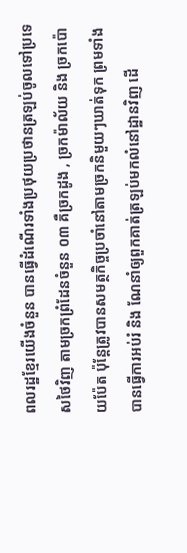ពលរដ្ឋខ្មែរយើងចំនួន បានធ្វើដំណើរទាំងប្រថុយប្រថានត្រឡប់ចូលទៅប្រទេសថៃវិញ តាមច្រកព្រំដែនចំនួន ០៣ គឺច្រកដូង , ច្រកម៉ាល័យ និង ច្រកប៉ោយប៉ែត ប៉ុន្តែត្រូវបានសមត្ថកិច្ចប្រចាំនៅតាមច្រកនិមួយៗឃាត់ទុក ព្រមទាំងបានធ្វើការអប់រំ និង ណែនាំឲ្យពួកគាត់ត្រឡប់មកលំនៅដ្ឋានវិញ ដើ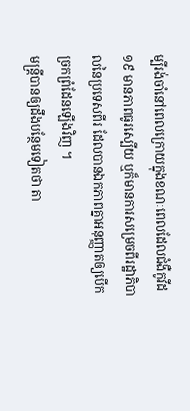ម្បីរង់ចាំនៅពេលក្រោយក្នុងខណៈពេលដែលជំងឺកូវីដ១៩ មានភាពធូរស្បើយ ឬក៏មានការសម្រេចពីរដ្ឋាភិបាលនៃប្រទេសពីរ ដែលបានឯកភាពគ្នាអនុញ្ញាតឲ្យបើកច្រកព្រំដែនឡើងវិញ ។
មន្ត្រីបានឲ្យដឹងបន្ថែមទៀតថា តា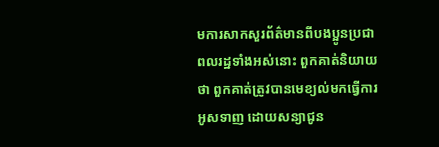មការសាកសួរព័ត៌មានពីបងប្អូនប្រជាពលរដ្ឋទាំងអស់នោះ ពួកគាត់និយាយថា ពួកគាត់ត្រូវបានមេខ្យល់មកធ្វើការអូសទាញ ដោយសន្យាជូន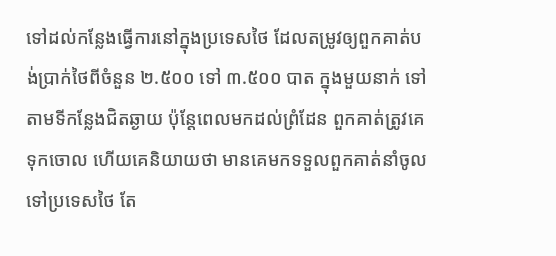ទៅដល់កន្លែងធ្វើការនៅក្នុងប្រទេសថៃ ដែលតម្រូវឲ្យពួកគាត់បង់ប្រាក់ថៃពីចំនួន ២.៥០០ ទៅ ៣.៥០០ បាត ក្នុងមួយនាក់ ទៅតាមទីកន្លែងជិតឆ្ងាយ ប៉ុន្តែពេលមកដល់ព្រំដែន ពួកគាត់ត្រូវគេទុកចោល ហើយគេនិយាយថា មានគេមកទទួលពួកគាត់នាំចូលទៅប្រទេសថៃ តែ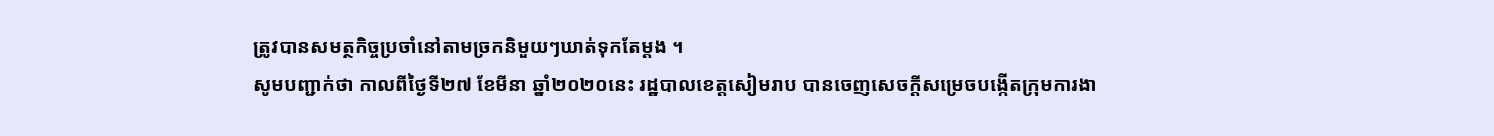ត្រូវបានសមត្ថកិច្ចប្រចាំនៅតាមច្រកនិមួយៗឃាត់ទុកតែម្ដង ។
សូមបញ្ជាក់ថា កាលពីថ្ងៃទី២៧ ខែមីនា ឆ្នាំ២០២០នេះ រដ្ឋបាលខេត្តសៀមរាប បានចេញសេចក្ដីសម្រេចបង្កើតក្រុមការងា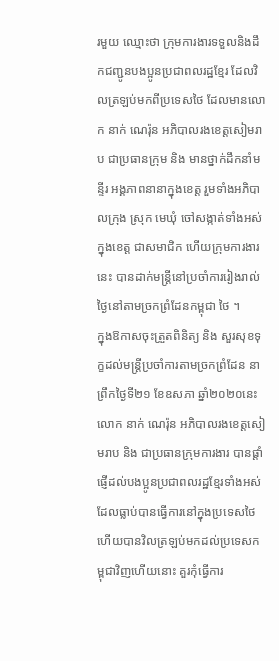រមួយ ឈ្មោះថា ក្រុមការងារទទួលនិងដឹកជញ្ជូនបងប្អូនប្រជាពលរដ្ឋខ្មែរ ដែលវិលត្រឡប់មកពីប្រទេសថៃ ដែលមានលោក នាក់ ណេរ៉ុន អភិបាលរងខេត្តសៀមរាប ជាប្រធានក្រុម និង មានថ្នាក់ដឹកនាំមន្ទីរ អង្គភាពនានាក្នុងខេត្ត រួមទាំងអភិបាលក្រុង ស្រុក មេឃុំ ចៅសង្កាត់ទាំងអស់ក្នុងខេត្ត ជាសមាជិក ហើយក្រុមការងារនេះ បានដាក់មន្ត្រីនៅប្រចាំការរៀងរាល់ថ្ងៃនៅតាមច្រកព្រំដែនកម្ពុជា ថៃ ។
ក្នុងឱកាសចុះត្រួតពិនិត្យ និង សួរសុខទុក្ខដល់មន្ត្រីប្រចាំការតាមច្រកព្រំដែន នាព្រឹកថ្ងៃទី២១ ខែឧសភា ឆ្នាំ២០២០នេះ លោក នាក់ ណេរ៉ុន អភិបាលរងខេត្តសៀមរាប និង ជាប្រធានក្រុមការងារ បានផ្ដាំផ្ញើដល់បងប្អូនប្រជាពលរដ្ឋខ្មែរទាំងអស់ ដែលធ្លាប់បានធ្វើការនៅក្នុងប្រទេសថៃ ហើយបានវិលត្រឡប់មកដល់ប្រទេសកម្ពុជាវិញហើយនោះ គួរកុំធ្វើការ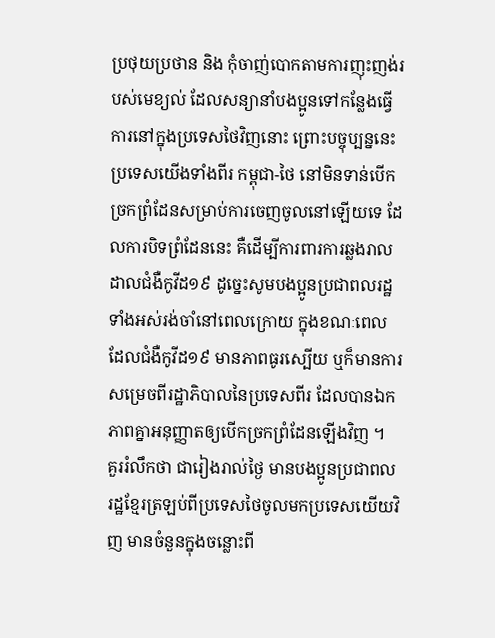ប្រថុយប្រថាន និង កុំចាញ់បោកតាមការញុះញង់របស់មេខ្យល់ ដែលសន្យានាំបងប្អូនទៅកន្លែងធ្វើការនៅក្នុងប្រទេសថៃវិញនោះ ព្រោះបច្ចុប្បន្ននេះ ប្រទេសយើងទាំងពីរ កម្ពុជា-ថៃ នៅមិនទាន់បើកច្រកព្រំដែនសម្រាប់ការចេញចូលនៅឡើយទេ ដែលការបិទព្រំដែននេះ គឺដើម្បីការពារការឆ្លងរាលដាលជំងឺកូវីដ១៩ ដូច្នេះសូមបងប្អូនប្រជាពលរដ្ឋទាំងអស់រង់ចាំនៅពេលក្រោយ ក្នុងខណៈពេលដែលជំងឺកូវីដ១៩ មានភាពធូរស្បើយ ឬក៏មានការសម្រេចពីរដ្ឋាភិបាលនៃប្រទេសពីរ ដែលបានឯកភាពគ្នាអនុញ្ញាតឲ្យបើកច្រកព្រំដែនឡើងវិញ ។
គួររំលឹកថា ជារៀងរាល់ថ្ងៃ មានបងប្អូនប្រជាពលរដ្ឋខ្មែរត្រឡប់ពីប្រទេសថៃចូលមកប្រទេសយើយវិញ មានចំនួនក្នុងចន្លោះពី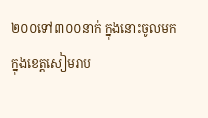២០០ទៅ៣០០នាក់ ក្នុងនោះចូលមកក្នុងខេត្តសៀមរាប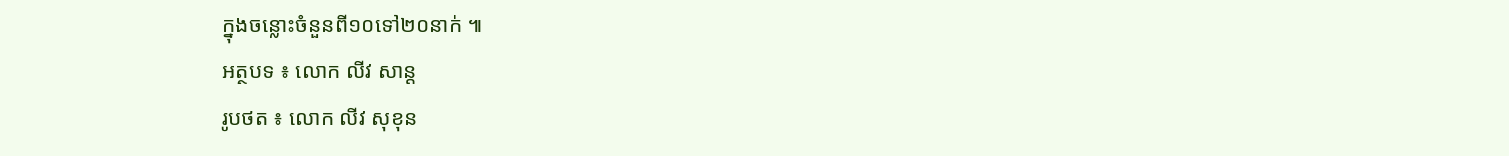ក្នុងចន្លោះចំនួនពី១០ទៅ២០នាក់ ៕
អត្ថបទ ៖ លោក លីវ សាន្ត
រូបថត ៖ លោក លីវ សុខុន